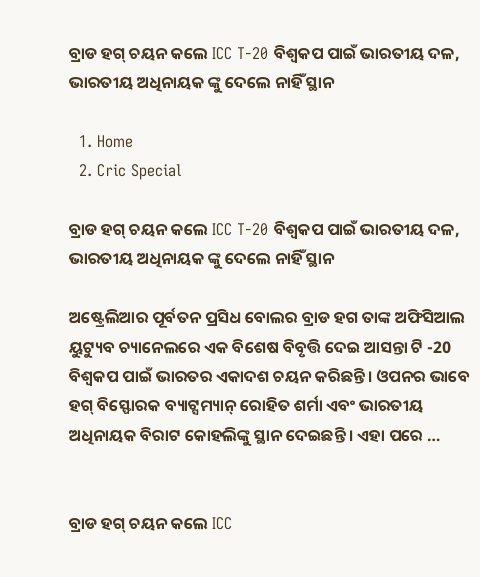ବ୍ରାଡ ହଗ୍ ଚୟନ କଲେ ICC T-20 ବିଶ୍ୱକପ ପାଇଁ ଭାରତୀୟ ଦଳ, ଭାରତୀୟ ଅଧିନାୟକ ଙ୍କୁ ଦେଲେ ନାହିଁ ସ୍ଥାନ

  1. Home
  2. Cric Special

ବ୍ରାଡ ହଗ୍ ଚୟନ କଲେ ICC T-20 ବିଶ୍ୱକପ ପାଇଁ ଭାରତୀୟ ଦଳ, ଭାରତୀୟ ଅଧିନାୟକ ଙ୍କୁ ଦେଲେ ନାହିଁ ସ୍ଥାନ

ଅଷ୍ଟ୍ରେଲିଆର ପୂର୍ବତନ ପ୍ରସିଧ ବୋଲର ବ୍ରାଡ ହଗ ତାଙ୍କ ଅଫିସିଆଲ ୟୁଟ୍ୟୁବ ଚ୍ୟାନେଲରେ ଏକ ବିଶେଷ ବିବୃତ୍ତି ଦେଇ ଆସନ୍ତା ଟି -20 ବିଶ୍ୱକପ ପାଇଁ ଭାରତର ଏକାଦଶ ଚୟନ କରିଛନ୍ତି। ଓପନର ଭାବେ ହଗ୍ ବିସ୍ଫୋରକ ବ୍ୟାଟ୍ସମ୍ୟାନ୍ ରୋହିତ ଶର୍ମା ଏବଂ ଭାରତୀୟ ଅଧିନାୟକ ବିରାଟ କୋହଲିଙ୍କୁ ସ୍ଥାନ ଦେଇଛନ୍ତି । ଏହା ପରେ …


ବ୍ରାଡ ହଗ୍ ଚୟନ କଲେ ICC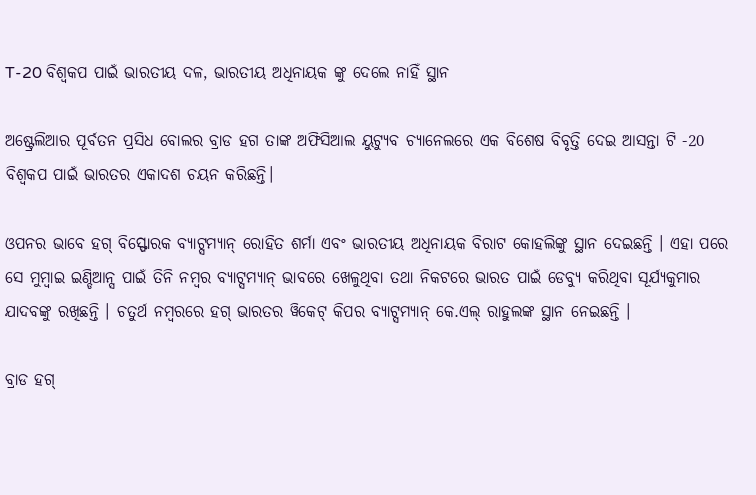T-20 ବିଶ୍ୱକପ ପାଇଁ ଭାରତୀୟ ଦଳ, ଭାରତୀୟ ଅଧିନାୟକ ଙ୍କୁ ଦେଲେ ନାହିଁ ସ୍ଥାନ

ଅଷ୍ଟ୍ରେଲିଆର ପୂର୍ବତନ ପ୍ରସିଧ ବୋଲର ବ୍ରାଡ ହଗ ତାଙ୍କ ଅଫିସିଆଲ ୟୁଟ୍ୟୁବ ଚ୍ୟାନେଲରେ ଏକ ବିଶେଷ ବିବୃତ୍ତି ଦେଇ ଆସନ୍ତା ଟି -20 ବିଶ୍ୱକପ ପାଇଁ ଭାରତର ଏକାଦଶ ଚୟନ କରିଛନ୍ତି।

ଓପନର ଭାବେ ହଗ୍ ବିସ୍ଫୋରକ ବ୍ୟାଟ୍ସମ୍ୟାନ୍ ରୋହିତ ଶର୍ମା ଏବଂ ଭାରତୀୟ ଅଧିନାୟକ ବିରାଟ କୋହଲିଙ୍କୁ ସ୍ଥାନ ଦେଇଛନ୍ତି । ଏହା ପରେ ସେ ମୁମ୍ବାଇ ଇଣ୍ଡିଆନ୍ସ ପାଇଁ ତିନି ନମ୍ବର ବ୍ୟାଟ୍ସମ୍ୟାନ୍ ଭାବରେ ଖେଳୁଥିବା ତଥା ନିକଟରେ ଭାରତ ପାଇଁ ଡେବ୍ୟୁ କରିଥିବା ସୂର୍ଯ୍ୟକୁମାର ଯାଦବଙ୍କୁ ରଖିଛନ୍ତି । ଚତୁର୍ଥ ନମ୍ବରରେ ହଗ୍ ଭାରତର ୱିକେଟ୍ କିପର ବ୍ୟାଟ୍ସମ୍ୟାନ୍ କେ.ଏଲ୍ ରାହୁଲଙ୍କ ସ୍ଥାନ ନେଇଛନ୍ତି ।

ବ୍ରାଡ ହଗ୍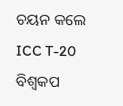ଚୟନ କଲେ ICC T-20 ବିଶ୍ୱକପ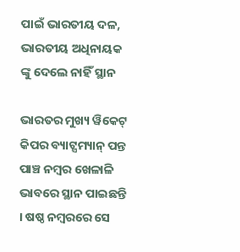ପାଇଁ ଭାରତୀୟ ଦଳ, ଭାରତୀୟ ଅଧିନାୟକ ଙ୍କୁ ଦେଲେ ନାହିଁ ସ୍ଥାନ

ଭାରତର ମୁଖ୍ୟ ୱିକେଟ୍ କିପର ବ୍ୟାଟ୍ସମ୍ୟାନ୍ ପନ୍ତ ପାଞ୍ଚ ନମ୍ବର ଖେଳାଳି ଭାବରେ ସ୍ଥାନ ପାଇଛନ୍ତି । ଷଷ୍ଠ ନମ୍ବରରେ ସେ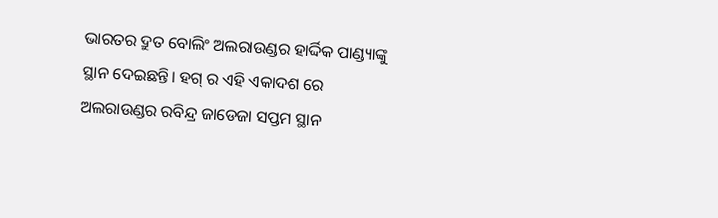ଭାରତର ଦ୍ରୁତ ବୋଲିଂ ଅଲରାଉଣ୍ଡର ହାର୍ଦ୍ଦିକ ପାଣ୍ଡ୍ୟାଙ୍କୁ ସ୍ଥାନ ଦେଇଛନ୍ତି। ହଗ୍ ର ଏହି ଏକାଦଶ ରେ ଅଲରାଉଣ୍ଡର ରବିନ୍ଦ୍ର ଜାଡେଜା ସପ୍ତମ ସ୍ଥାନ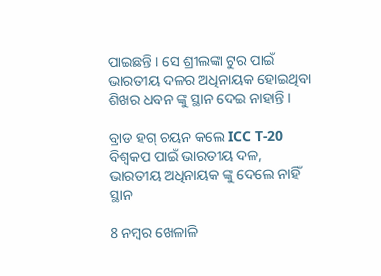ପାଇଛନ୍ତି । ସେ ଶ୍ରୀଲଙ୍କା ଟୁର ପାଇଁ ଭାରତୀୟ ଦଳର ଅଧିନାୟକ ହୋଇଥିବା ଶିଖର ଧବନ ଙ୍କୁ ସ୍ଥାନ ଦେଇ ନାହାନ୍ତି ।

ବ୍ରାଡ ହଗ୍ ଚୟନ କଲେ ICC T-20 ବିଶ୍ୱକପ ପାଇଁ ଭାରତୀୟ ଦଳ, ଭାରତୀୟ ଅଧିନାୟକ ଙ୍କୁ ଦେଲେ ନାହିଁ ସ୍ଥାନ

8 ନମ୍ବର ଖେଳାଳି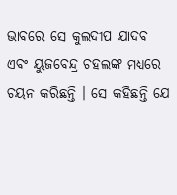ଭାବରେ ସେ କୁଲଦୀପ ଯାଦବ ଏବଂ ୟୁଜବେନ୍ଦ୍ର ଚହଲଙ୍କ ମଧ୍ୟରେ ଚୟନ କରିଛନ୍ତି । ସେ କହିଛନ୍ତି ଯେ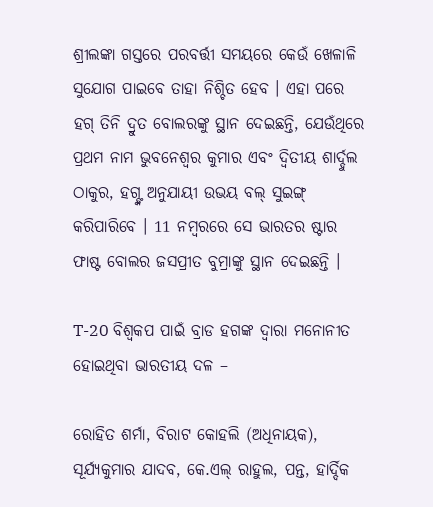ଶ୍ରୀଲଙ୍କା ଗସ୍ତରେ ପରବର୍ତ୍ତୀ ସମୟରେ କେଉଁ ଖେଳାଳି ସୁଯୋଗ ପାଇବେ ତାହା ନିଶ୍ଚିତ ହେବ । ଏହା ପରେ ହଗ୍ ତିନି ଦ୍ରୁତ ବୋଲରଙ୍କୁ ସ୍ଥାନ ଦେଇଛନ୍ତି, ଯେଉଁଥିରେ ପ୍ରଥମ ନାମ ଭୁବନେଶ୍ୱର କୁମାର ଏବଂ ଦ୍ୱିତୀୟ ଶାର୍ଦ୍ଦୁଲ ଠାକୁର, ହଗ୍ଙ୍କ ଅନୁଯାୟୀ ଉଭୟ ବଲ୍ ସୁଇଙ୍ଗ୍ କରିପାରିବେ । 11 ନମ୍ବରରେ ସେ ଭାରତର ଷ୍ଟାର ଫାଷ୍ଟ ବୋଲର ଜସପ୍ରୀତ ବୁମ୍ରାଙ୍କୁ ସ୍ଥାନ ଦେଇଛନ୍ତି ।

T-20 ବିଶ୍ୱକପ ପାଇଁ ବ୍ରାଡ ହଗଙ୍କ ଦ୍ୱାରା ମନୋନୀତ ହୋଇଥିବା ଭାରତୀୟ ଦଳ –

ରୋହିତ ଶର୍ମା, ବିରାଟ କୋହଲି (ଅଧିନାୟକ), ସୂର୍ଯ୍ୟକୁମାର ଯାଦବ, କେ.ଏଲ୍ ରାହୁଲ, ପନ୍ତ, ହାର୍ଦ୍ଦିକ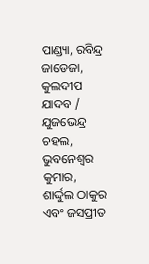ପାଣ୍ଡ୍ୟା, ରବିନ୍ଦ୍ର ଜାଡେଜା, କୁଲଦୀପ ଯାଦବ / ଯୁଜଭେନ୍ଦ୍ର ଚହଲ, ଭୁବନେଶ୍ୱର କୁମାର, ଶାର୍ଦ୍ଦୁଲ ଠାକୁର ଏବଂ ଜସପ୍ରୀତ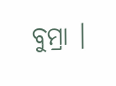ବୁମ୍ରା ।